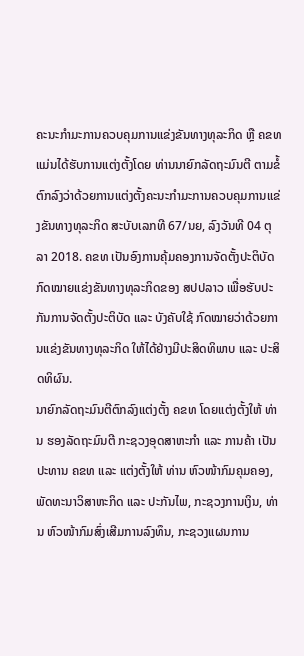ຄະນະກຳມະການຄວບຄຸມການແຂ່ງຂັນທາງທຸລະກິດ ຫຼື ຄຂທ ແມ່ນໄດ້ຮັບການແຕ່ງຕັ້ງໂດຍ ທ່ານນາຍົກລັດຖະມົນຕີ ຕາມຂໍ້ຕົກລົງວ່າດ້ວຍການແຕ່ງຕັ້ງຄະນະກຳມະການຄວບຄຸມການແຂ່ງຂັນທາງທຸລະກິດ ສະບັບເລກທີ 67/ນຍ, ລົງວັນທີ 04 ຕຸລາ 2018. ຄຂທ ເປັນອົງການຄຸ້ມຄອງການຈັດຕັ້ງປະຕິບັດກົດໝາຍແຂ່ງຂັນທາງທຸລະກິດຂອງ ສປປລາວ ເພື່ອຮັບປະກັນການຈັດຕັ້ງປະຕິບັດ ແລະ ບັງຄັບໃຊ້ ກົດໝາຍວ່າດ້ວຍການແຂ່ງຂັນທາງທຸລະກິດ ໃຫ້ໄດ້ຢ່າງມີປະສິດທິພາບ ແລະ ປະສິດທິຜົນ.
ນາຍົກລັດຖະມົນຕີຕົກລົງແຕ່ງຕັ້ງ ຄຂທ ໂດຍແຕ່ງຕັ້ງໃຫ້ ທ່ານ ຮອງລັດຖະມົນຕີ ກະຊວງອຸດສາຫະກຳ ແລະ ການຄ້າ ເປັນປະທານ ຄຂທ ແລະ ແຕ່ງຕັ້ງໃຫ້ ທ່ານ ຫົວໜ້າກົມຄຸມຄອງ, ພັດທະນາວິສາຫະກິດ ແລະ ປະກັນໄພ, ກະຊວງການເງິນ, ທ່ານ ຫົວໜ້າກົມສົ່ງເສີມການລົງທຶນ, ກະຊວງແຜນການ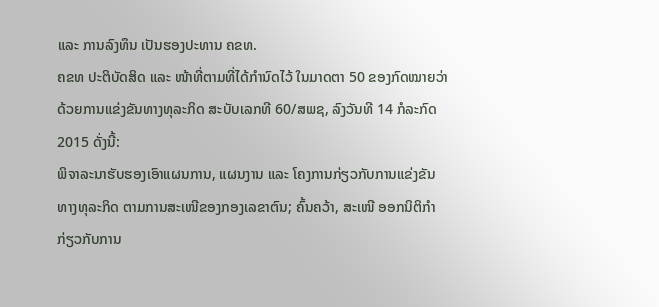ແລະ ການລົງທຶນ ເປັນຮອງປະທານ ຄຂທ.
ຄຂທ ປະຕິບັດສິດ ແລະ ໜ້າທີ່ຕາມທີ່ໄດ້ກຳນົດໄວ້ ໃນມາດຕາ 50 ຂອງກົດໝາຍວ່າດ້ວຍການແຂ່ງຂັນທາງທຸລະກິດ ສະບັບເລກທີ 60/ສພຊ, ລົງວັນທີ 14 ກໍລະກົດ 2015 ດັ່ງນີ້:
ພິຈາລະນາຮັບຮອງເອົາແຜນການ, ແຜນງານ ແລະ ໂຄງການກ່ຽວກັບການແຂ່ງຂັນທາງທຸລະກິດ ຕາມການສະເໜີຂອງກອງເລຂາຕົນ; ຄົ້ນຄວ້າ, ສະເໜີ ອອກນິຕິກຳກ່ຽວກັບການ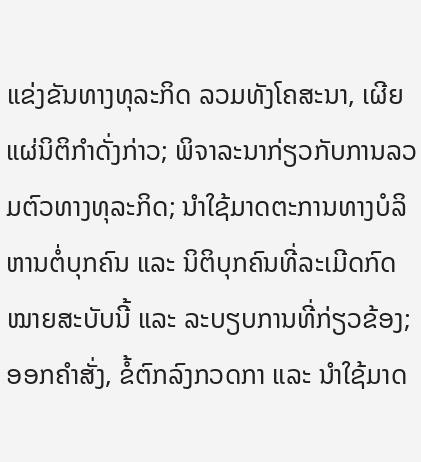ແຂ່ງຂັນທາງທຸລະກິດ ລວມທັງໂຄສະນາ, ເຜີຍແຜ່ນິຕິກຳດັ່ງກ່າວ; ພິຈາລະນາກ່ຽວກັບການລວມຕົວທາງທຸລະກິດ; ນຳໃຊ້ມາດຕະການທາງບໍລິຫານຕໍ່ບຸກຄົນ ແລະ ນິຕິບຸກຄົນທີ່ລະເມີດກົດໝາຍສະບັບນີ້ ແລະ ລະບຽບການທີ່ກ່ຽວຂ້ອງ; ອອກຄຳສັ່ງ, ຂໍ້ຕົກລົງກວດກາ ແລະ ນຳໃຊ້ມາດ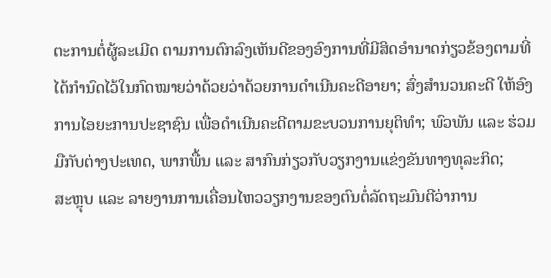ຕະການຕໍ່ຜູ້ລະເມີດ ຕາມການຕົກລົງເຫັນດີຂອງອົງການທີ່ມີສິດອຳນາດກ່ຽວຂ້ອງຕາມທີ່ໄດ້ກຳນົດໄວ້ໃນກົດໝາຍວ່າດ້ວຍວ່າດ້ວຍການດຳເນີນຄະດີອາຍາ; ສົ່ງສຳນວນຄະດີ ໃຫ້ອົງການໄອຍະການປະຊາຊົນ ເພື່ອດຳເນີນຄະດີຕາມຂະບວນການຍຸຕິທຳ; ພົວພັນ ແລະ ຮ່ວມມືກັບຕ່າງປະເທດ, ພາກພື້ນ ແລະ ສາກົນກ່ຽວກັບວຽກງານແຂ່ງຂັນທາງທຸລະກິດ;
ສະຫຼຸບ ແລະ ລາຍງານການເຄື່ອນໄຫວວຽກງານຂອງຕົນຕໍ່ລັດຖະມົນຕີວ່າການ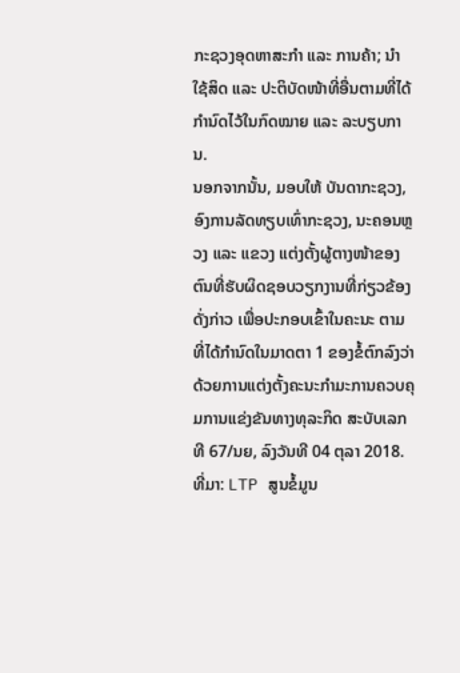ກະຊວງອຸດຫາສະກຳ ແລະ ການຄ້າ; ນຳໃຊ້ສິດ ແລະ ປະຕິບັດໜ້າທີ່ອື່ນຕາມທີ່ໄດ້ກຳນົດໄວ້ໃນກົດໝາຍ ແລະ ລະບຽບການ.
ນອກຈາກນັ້ນ, ມອບໃຫ້ ບັນດາກະຊວງ, ອົງການລັດທຽບເທົ່າກະຊວງ, ນະຄອນຫຼວງ ແລະ ແຂວງ ແຕ່ງຕັ້ງຜູ້ຕາງໜ້າຂອງຕົນທີ່ຮັບຜິດຊອບວຽກງານທີ່ກ່ຽວຂ້ອງດັ່ງກ່າວ ເພື່ອປະກອບເຂົ້າໃນຄະນະ ຕາມທີ່ໄດ້ກຳນົດໃນມາດຕາ 1 ຂອງຂໍ້ຕົກລົງວ່າດ້ວຍການແຕ່ງຕັ້ງຄະນະກຳມະການຄວບຄຸມການແຂ່ງຂັນທາງທຸລະກິດ ສະບັບເລກທີ 67/ນຍ, ລົງວັນທີ 04 ຕຸລາ 2018.
ທີ່ມາ: LTP ສູນຂໍ້ມູນ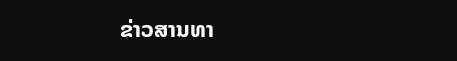ຂ່າວສານທາ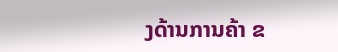ງດ້ານການຄ້າ ຂ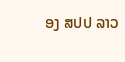ອງ ສປປ ລາວ